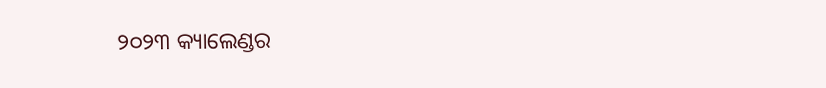୨୦୨୩ କ୍ୟାଲେଣ୍ଡର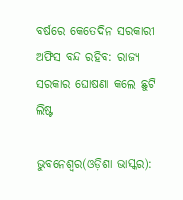ବର୍ଷରେ କେତେଦିନ ସରକାରୀ ଅଫିସ ବନ୍ଦ ରହିବ: ରାଜ୍ୟ ସରକାର ଘୋଷଣା କଲେ ଛୁଟି ଲିଷ୍ଟ

ଭୁବନେଶ୍ୱର(ଓଡ଼ିଶା ଭାସ୍କର):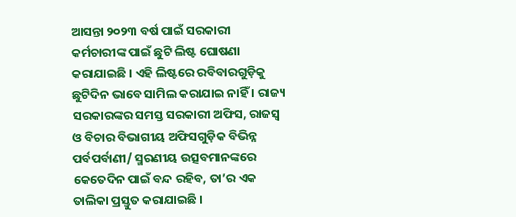ଆସନ୍ତା ୨୦୨୩ ବର୍ଷ ପାଇଁ ସରକାରୀ କର୍ମଚାରୀଙ୍କ ପାଇଁ ଛୁଟି ଲିଷ୍ଟ ଘୋଷଣା କରାଯାଇଛି । ଏହି ଲିଷ୍ଟରେ ରବିବାରଗୁଡ଼ିକୁ ଛୁଟିଦିନ ଭାବେ ସାମିଲ କରାଯାଇ ନାହିଁ । ରାଜ୍ୟ ସରକାରଙ୍କର ସମସ୍ତ ସରକାରୀ ଅଫିସ, ରାଜସ୍ୱ ଓ ବିଚାର ବିଭାଗୀୟ ଅଫିସଗୁଡ଼ିକ ବିଭିନ୍ନ ପର୍ବପର୍ବାଣୀ/ ସ୍ମରଣୀୟ ଉତ୍ସବମାନଙ୍କରେ କେତେଦିନ ପାଇଁ ବନ୍ଦ ରହିବ, ତା’ର ଏକ ତାଲିକା ପ୍ରସ୍ତୁତ କରାଯାଇଛି ।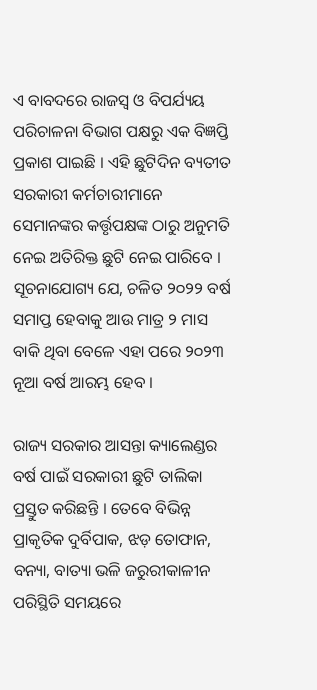ଏ ବାବଦରେ ରାଜସ୍ୱ ଓ ବିପର୍ଯ୍ୟୟ ପରିଚାଳନା ବିଭାଗ ପକ୍ଷରୁ ଏକ ବିଜ୍ଞପ୍ତି ପ୍ରକାଶ ପାଇଛି । ଏହି ଛୁଟିଦିନ ବ୍ୟତୀତ ସରକାରୀ କର୍ମଚାରୀମାନେ ସେମାନଙ୍କର କର୍ତ୍ତୃପକ୍ଷଙ୍କ ଠାରୁ ଅନୁମତି ନେଇ ଅତିରିକ୍ତ ଛୁଟି ନେଇ ପାରିବେ । ସୂଚନାଯୋଗ୍ୟ ଯେ, ଚଳିତ ୨୦୨୨ ବର୍ଷ ସମାପ୍ତ ହେବାକୁ ଆଉ ମାତ୍ର ୨ ମାସ ବାକି ଥିବା ବେଳେ ଏହା ପରେ ୨୦୨୩ ନୂଆ ବର୍ଷ ଆରମ୍ଭ ହେବ ।

ରାଜ୍ୟ ସରକାର ଆସନ୍ତା କ୍ୟାଲେଣ୍ଡର ବର୍ଷ ପାଇଁ ସରକାରୀ ଛୁଟି ତାଲିକା ପ୍ରସ୍ତୁତ କରିଛନ୍ତି । ତେବେ ବିଭିନ୍ନ ପ୍ରାକୃତିକ ଦୁର୍ବିପାକ, ଝଡ଼ ତୋଫାନ, ବନ୍ୟା, ବାତ୍ୟା ଭଳି ଜରୁରୀକାଳୀନ ପରିସ୍ଥିତି ସମୟରେ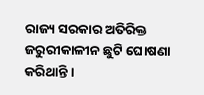ରାଜ୍ୟ ସରକାର ଅତିରିକ୍ତ ଜରୁରୀକାଳୀନ ଛୁଟି ଘୋଷଣା କରିଥାନ୍ତି ।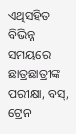ଏଥିସହିତ ବିଭିନ୍ନ ସମୟରେ ଛାତ୍ରଛାତ୍ରୀଙ୍କ ପରୀକ୍ଷା, ବସ୍, ଟ୍ରେନ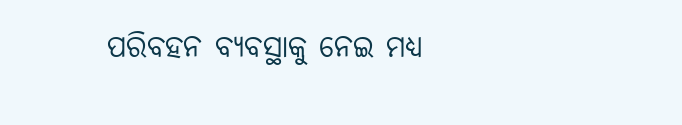ପରିବହନ ବ୍ୟବସ୍ଥାକୁ ନେଇ ମଧ୍ୟ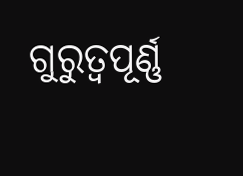ଗୁରୁତ୍ୱପୂର୍ଣ୍ଣ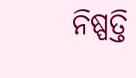ନିଷ୍ପତ୍ତି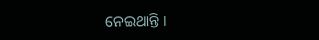ନେଇଥାନ୍ତି ।